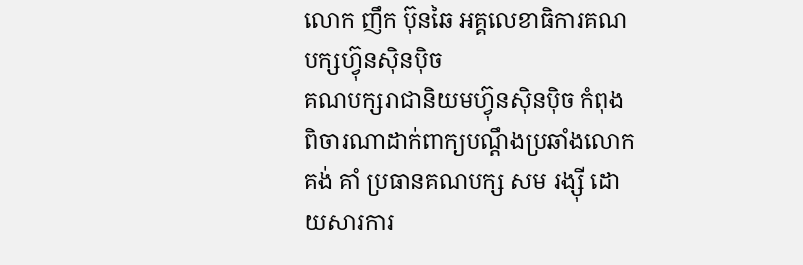លោក ញឹក ប៊ុនឆៃ អគ្គលេខាធិការគណបក្សហ៊្វុនស៊ិនប៉ិច
គណបក្សរាជានិយមហ៊្វុនស៊ិនប៉ិច កំពុងពិចារណាដាក់ពាក្យបណ្តឹងប្រឆាំងលោក គង់ គាំ ប្រធានគណបក្ស សម រង្ស៊ី ដោយសារការ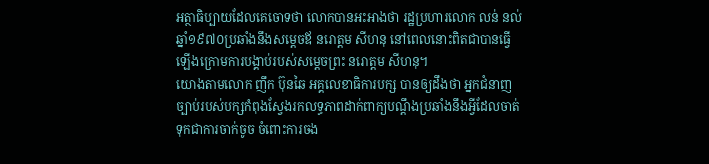អត្ថាធិប្បាយដែលគេចោទថា លោកបានអះអាងថា រដ្ឋប្រហារលោក លន់ នល់ ឆ្នាំ១៩៧០ប្រឆាំងនឹងសម្តេចឪ នរោត្តម សីហនុ នៅពេលនោះពិតជាបានធ្វើឡើងក្រោមការបង្គាប់របស់សម្តេចព្រះ នរោត្តម សីហនុ។
យោងតាមលោក ញឹក ប៊ុនឆៃ អគ្គលេខាធិការបក្ស បានឲ្យដឹងថា អ្នកជំនាញច្បាប់របស់បក្សកំពុងស្វែងរកលទ្ធភាពដាក់ពាក្យបណ្តឹងប្រឆាំងនឹងអ្វីដែលចាត់ទុកជាការចាក់ចូច ចំពោះការចង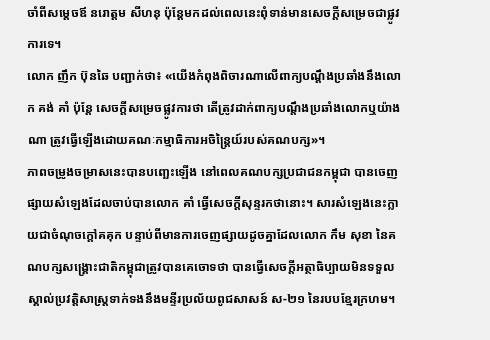ចាំពីសម្តេចឪ នរោត្តម សីហនុ ប៉ុន្តែមកដល់ពេលនេះពុំទាន់មានសេចក្តីសម្រេចជាផ្លូវការទេ។
លោក ញឹក ប៊ុនឆៃ បញ្ជាក់ថា៖ «យើងកំពុងពិចារណាលើពាក្យបណ្តឹងប្រឆាំងនឹងលោក គង់ គាំ ប៉ុន្តែ សេចក្តីសម្រេចផ្លូវការថា តើត្រូវដាក់ពាក្យបណ្តឹងប្រឆាំងលោកឬយ៉ាងណា ត្រូវធ្វើឡើងដោយគណៈកម្មាធិការអចិន្រៃ្តយ៍របស់គណបក្ស»។
ភាពចម្រូងចម្រាសនេះបានបញ្ឆេះឡើង នៅពេលគណបក្សប្រជាជនកម្ពុជា បានចេញផ្សាយសំឡេងដែលចាប់បានលោក គាំ ធ្វើសេចក្តីសុន្ទរកថានោះ។ សារសំឡេងនេះក្លាយជាចំណុចក្តៅគគុក បន្ទាប់ពីមានការចេញផ្សាយដូចគ្នាដែលលោក កឹម សុខា នៃគណបក្សសង្គ្រោះជាតិកម្ពុជាត្រូវបានគេចោទថា បានធ្វើសេចក្តីអត្ថាធិប្បាយមិនទទួលស្គាល់ប្រវតិ្តសាស្រ្តទាក់ទងនឹងមន្ទីរប្រល័យពូជសាសន៍ ស‑២១ នៃរបបខ្មែរក្រហម។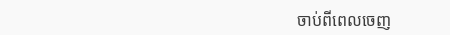ចាប់ពីពេលចេញ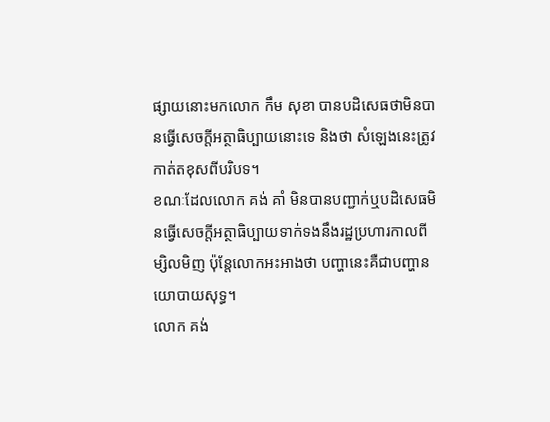ផ្សាយនោះមកលោក កឹម សុខា បានបដិសេធថាមិនបានធ្វើសេចក្តីអត្ថាធិប្បាយនោះទេ និងថា សំឡេងនេះត្រូវកាត់តខុសពីបរិបទ។
ខណៈដែលលោក គង់ គាំ មិនបានបញ្ជាក់ឬបដិសេធមិនធ្វើសេចក្តីអត្ថាធិប្បាយទាក់ទងនឹងរដ្ឋប្រហារកាលពីម្សិលមិញ ប៉ុន្តែលោកអះអាងថា បញ្ហានេះគឺជាបញ្ហានយោបាយសុទ្ធ។
លោក គង់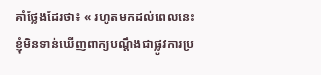គាំថ្លែងដែរថា៖ « រហូតមកដល់ពេលនេះ ខ្ញុំមិនទាន់ឃើញពាក្យបណ្តឹងជាផ្លូវការប្រ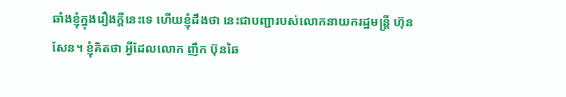ឆាំងខ្ញុំក្នុងរឿងក្តីនេះទេ ហើយខ្ញុំដឹងថា នេះជាបញ្ជារបស់លោកនាយករដ្ឋមន្រ្តី ហ៊ុន សែន។ ខ្ញុំគិតថា អ្វីដែលលោក ញឹក ប៊ុនឆៃ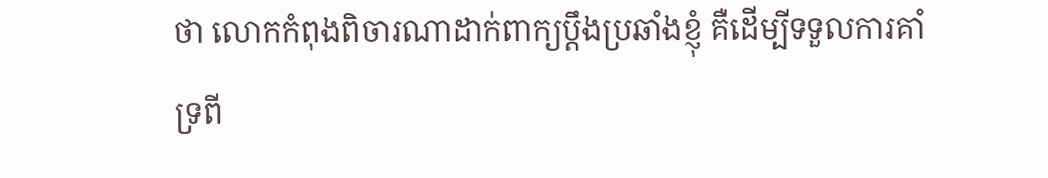ថា លោកកំពុងពិចារណាដាក់ពាក្យប្តឹងប្រឆាំងខ្ញុំ គឺដើម្បីទទួលការគាំទ្រពី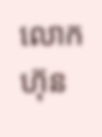លោក ហ៊ុន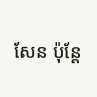សែន ប៉ុន្តែ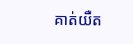គាត់យឺត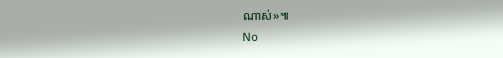ណាស់»៕
No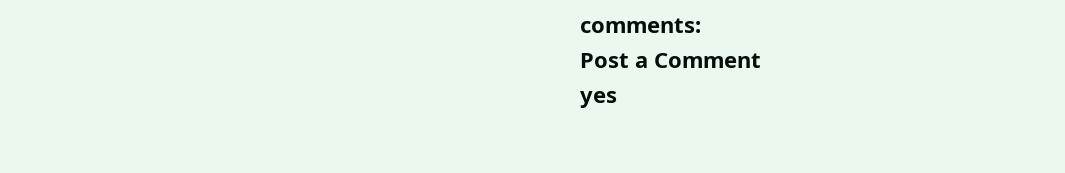comments:
Post a Comment
yes